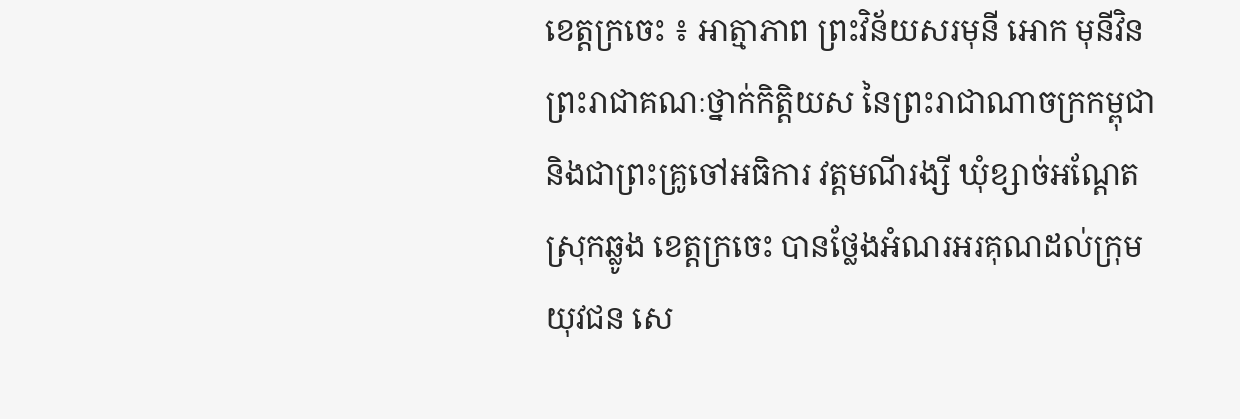ខេត្តក្រចេះ ៖ អាត្មាភាព ព្រះវិន័យសរមុនី អោក មុនីវិន ព្រះរាជាគណៈថ្នាក់កិត្តិយស នៃព្រះរាជាណាចក្រកម្ពុជា និងជាព្រះគ្រូចៅអធិការ វត្តមណីរង្សី ឃុំខ្សាច់អណ្ដែត ស្រុកឆ្លូង ខេត្តក្រចេះ បានថ្លែងអំណរអរគុណដល់ក្រុមយុវជន សេ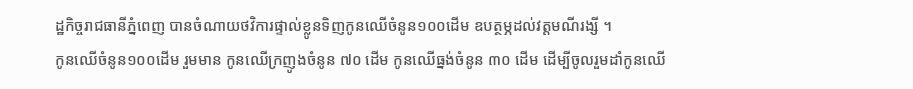ដ្ឋកិច្ចរាជធានីភ្នំពេញ បានចំណាយថវិការផ្ទាល់ខ្លូនទិញកូនឈើចំនូន១០០ដើម ឧបត្ថម្ភដល់វត្តមណីរង្សី ។
កូនឈើចំនូន១០០ដើម រួមមាន កូនឈើក្រញូងចំនូន ៧០ ដើម កូនឈើធ្នង់ចំនូន ៣០ ដើម ដើម្បីចូលរួមដាំកូនឈើ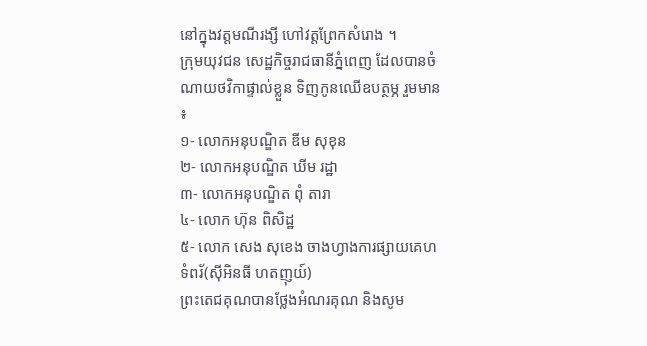នៅក្នុងវត្តមណីរង្សី ហៅវត្តព្រែកសំរោង ។
ក្រុមយុវជន សេដ្ឋកិច្ចរាជធានីភ្នំពេញ ដែលបានចំណាយថវិកាផ្ទាល់ខ្លួន ទិញកូនឈើឧបត្ថម្ភ រួមមាន ៖
១- លោកអនុបណ្ឌិត ឌីម សុខុន
២- លោកអនុបណ្ឌិត ឃីម រដ្ឋា
៣- លោកអនុបណ្ឌិត ពុំ តារា
៤- លោក ហ៊ុន ពិសិដ្ឋ
៥- លោក សេង សុខេង ចាងហ្វាងការផ្សាយគេហទំពរ័(សុីអិនធី ហតញុយ៍)
ព្រះតេជគុណបានថ្លែងអំណរគុណ និងសូម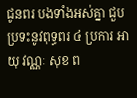ជូនពរ បងទាំងអស់គ្នា ជួបប្រទះនូវពុទ្ធពរ ៤ ប្រការ អាយុ វណ្ណៈ សុខ ព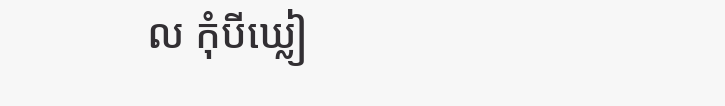ល កុំបីឃ្លៀ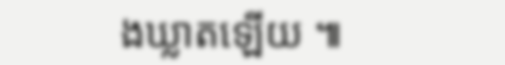ងឃ្លាតឡើយ ៕